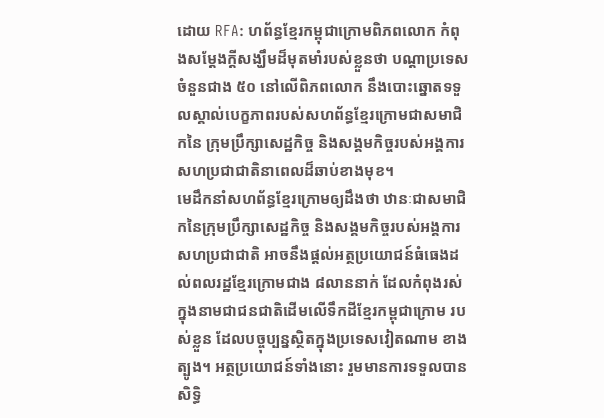ដោយ RFA: ហព័ន្ធខ្មែរកម្ពុជាក្រោមពិភពលោក កំពុងសម្ដែងក្ដីសង្ឃឹមដ៏មុតមាំរបស់ខ្លួនថា បណ្ដាប្រទេសចំនួនជាង ៥០ នៅលើពិភពលោក នឹងបោះឆ្នោតទទួលស្គាល់បេក្ខភាពរបស់សហព័ន្ធខ្មែរក្រោមជាសមាជិកនៃ ក្រុមប្រឹក្សាសេដ្ឋកិច្ច និងសង្គមកិច្ចរបស់អង្គការសហប្រជាជាតិនាពេលដ៏ឆាប់ខាងមុខ។
មេដឹកនាំសហព័ន្ធខ្មែរក្រោមឲ្យដឹងថា ឋានៈជាសមាជិកនៃក្រុមប្រឹក្សាសេដ្ឋកិច្ច និងសង្គមកិច្ចរបស់អង្គការសហប្រជាជាតិ អាចនឹងផ្ដល់អត្ថប្រយោជន៍ធំធេងដល់ពលរដ្ឋខ្មែរក្រោមជាង ៨លាននាក់ ដែលកំពុងរស់ក្នុងនាមជាជនជាតិដើមលើទឹកដីខ្មែរកម្ពុជាក្រោម របស់ខ្លួន ដែលបច្ចុប្បន្នស្ថិតក្នុងប្រទេសវៀតណាម ខាងត្បូង។ អត្ថប្រយោជន៍ទាំងនោះ រួមមានការទទួលបានសិទ្ធិ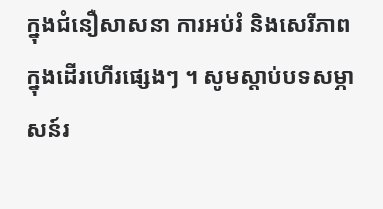ក្នុងជំនឿសាសនា ការអប់រំ និងសេរីភាពក្នុងដើរហើរផ្សេងៗ ។ សូមស្ដាប់បទសម្ភាសន៍រ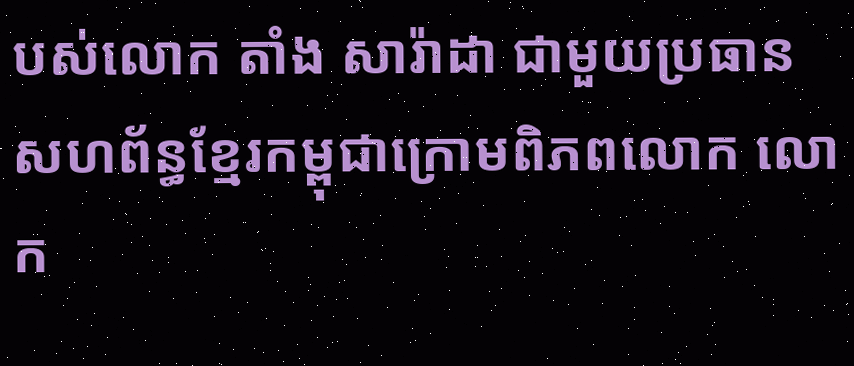បស់លោក តាំង សារ៉ាដា ជាមួយប្រធានសហព័ន្ធខ្មែរកម្ពុជាក្រោមពិភពលោក លោក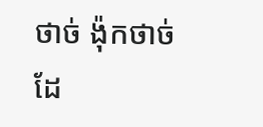ថាច់ ង៉ុកថាច់ ដែ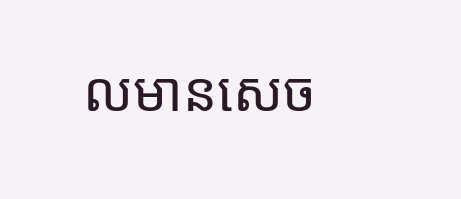លមានសេច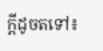ក្ដីដូចតទៅ៖